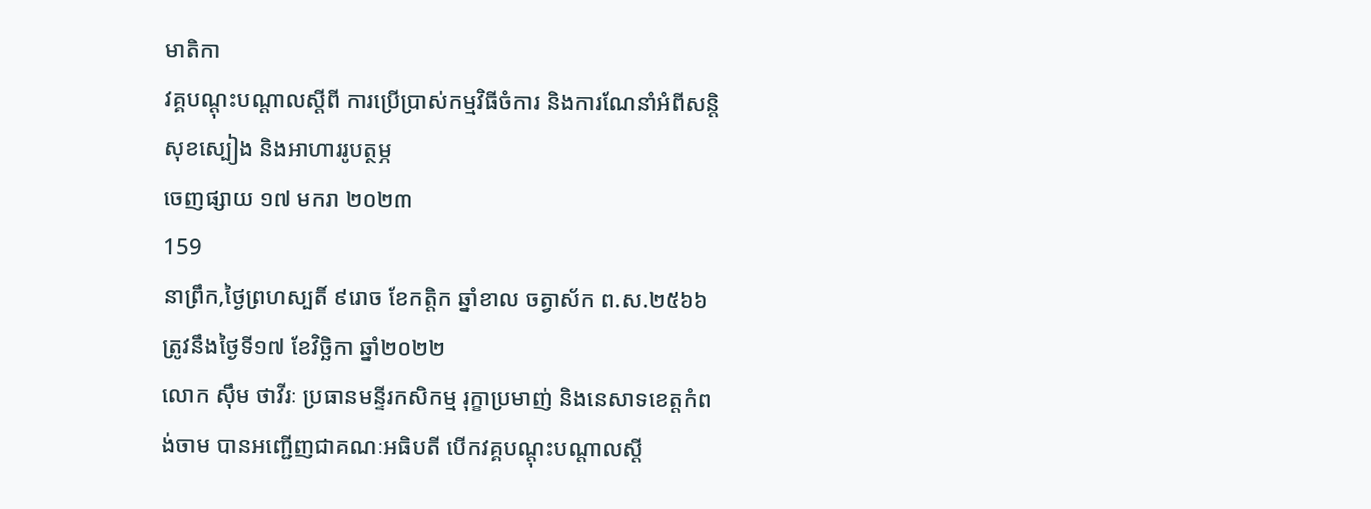មាតិកា
វគ្គបណ្ដុះបណ្តាលស្ដីពី ការប្រើប្រាស់កម្មវិធីចំការ និងការណែនាំអំពីសន្តិសុខស្បៀង និងអាហាររូបត្ថម្ភ
ចេញផ្សាយ ១៧ មករា ២០២៣
159
នាព្រឹក,ថ្ងៃព្រហស្បតិ៍ ៩រោច ខែកត្តិក ឆ្នាំខាល ចត្វាស័ក ព.ស.២៥៦៦ ត្រូវនឹងថ្ងៃទី១៧ ខែវិច្ឆិកា ឆ្នាំ២០២២
លោក ស៊ឹម ថាវីរៈ ប្រធានមន្ទីរកសិកម្ម រុក្ខាប្រមាញ់ និងនេសាទខេត្តកំពង់ចាម បានអញ្ជើញជាគណៈអធិបតី បើកវគ្គបណ្ដុះបណ្តាលស្ដី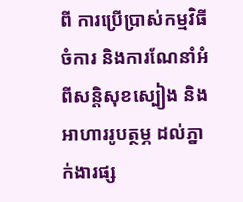ពី ការប្រើប្រាស់កម្មវិធីចំការ និងការណែនាំអំពីសន្តិសុខស្បៀង និងអាហាររូបត្ថម្ភ ដល់ភ្នាក់ងារផ្ស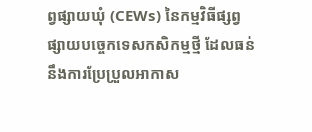ព្វផ្សាយឃុំ (CEWs) នៃកម្មវិធីផ្សព្វផ្សាយបច្ចេកទេសកសិកម្មថ្មី ដែលធន់នឹងការប្រែប្រួលអាកាស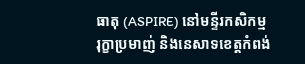ធាតុ (ASPIRE) នៅមន្ទីរកសិកម្ម រុក្ខាប្រមាញ់ និងនេសាទខេត្តកំពង់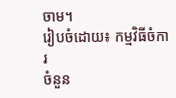ចាម។
រៀបចំដោយ៖ កម្មវិធីចំការ
ចំនួន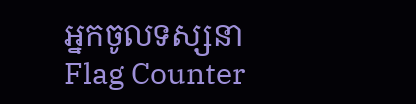អ្នកចូលទស្សនា
Flag Counter